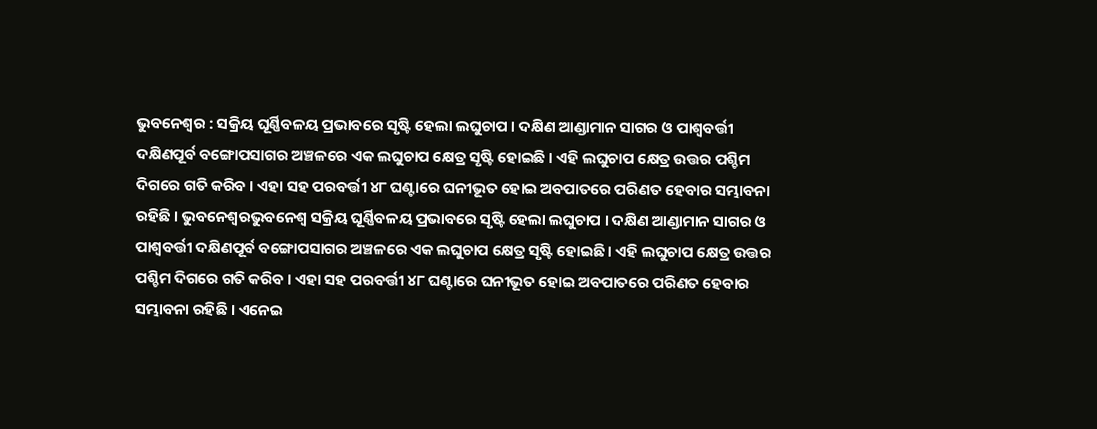ଭୁବନେଶ୍ୱର : ସକ୍ରିୟ ଘୂର୍ଣ୍ଣିବଳୟ ପ୍ରଭାବରେ ସୃଷ୍ଟି ହେଲା ଲଘୁଚାପ । ଦକ୍ଷିଣ ଆଣ୍ଡାମାନ ସାଗର ଓ ପାଶ୍ୱବର୍ତ୍ତୀ ଦକ୍ଷିଣପୂର୍ବ ବଙ୍ଗୋପସାଗର ଅଞ୍ଚଳରେ ଏକ ଲଘୁଚାପ କ୍ଷେତ୍ର ସୃଷ୍ଟି ହୋଇଛି । ଏହି ଲଘୁଚାପ କ୍ଷେତ୍ର ଉତ୍ତର ପଶ୍ଚିମ ଦିଗରେ ଗତି କରିବ । ଏହା ସହ ପରବର୍ତ୍ତୀ ୪୮ ଘଣ୍ଟାରେ ଘନୀଭୂତ ହୋଇ ଅବପାତରେ ପରିଣତ ହେବାର ସମ୍ଭାବନା ରହିଛି । ଭୁବନେଶ୍ୱରଭୁବନେଶ୍ୱ ସକ୍ରିୟ ଘୂର୍ଣ୍ଣିବଳୟ ପ୍ରଭାବରେ ସୃଷ୍ଟି ହେଲା ଲଘୁଚାପ । ଦକ୍ଷିଣ ଆଣ୍ଡାମାନ ସାଗର ଓ ପାଶ୍ୱବର୍ତ୍ତୀ ଦକ୍ଷିଣପୂର୍ବ ବଙ୍ଗୋପସାଗର ଅଞ୍ଚଳରେ ଏକ ଲଘୁଚାପ କ୍ଷେତ୍ର ସୃଷ୍ଟି ହୋଇଛି । ଏହି ଲଘୁଚାପ କ୍ଷେତ୍ର ଉତ୍ତର ପଶ୍ଚିମ ଦିଗରେ ଗତି କରିବ । ଏହା ସହ ପରବର୍ତ୍ତୀ ୪୮ ଘଣ୍ଟାରେ ଘନୀଭୂତ ହୋଇ ଅବପାତରେ ପରିଣତ ହେବାର ସମ୍ଭାବନା ରହିଛି । ଏନେଇ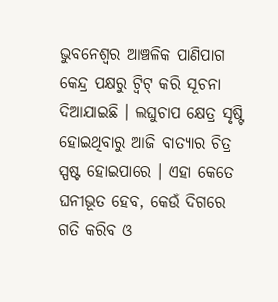ଭୁବନେଶ୍ୱର ଆଞ୍ଚଳିକ ପାଣିପାଗ କେନ୍ଦ୍ର ପକ୍ଷରୁ ଟ୍ୱିଟ୍ କରି ସୂଚନା ଦିଆଯାଇଛି । ଲଘୁଚାପ କ୍ଷେତ୍ର ସୃଷ୍ଟି ହୋଇଥିବାରୁ ଆଜି ବାତ୍ୟାର ଚିତ୍ର ସ୍ପଷ୍ଟ ହୋଇପାରେ । ଏହା କେତେ ଘନୀଭୂତ ହେବ, କେଉଁ ଦିଗରେ ଗତି କରିବ ଓ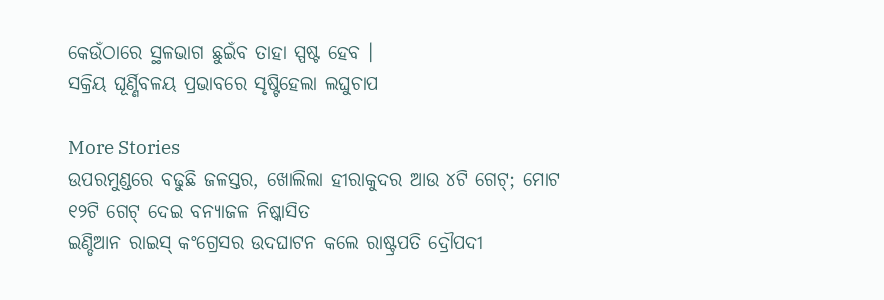କେଉଁଠାରେ ସ୍ଥଳଭାଗ ଛୁଇଁବ ତାହା ସ୍ପଷ୍ଟ ହେବ ।
ସକ୍ରିୟ ଘୂର୍ଣ୍ଣିବଳୟ ପ୍ରଭାବରେ ସୃଷ୍ଟିହେଲା ଲଘୁଚାପ

More Stories
ଉପରମୁଣ୍ଡରେ ବଢୁଛି ଜଳସ୍ତର, ଖୋଲିଲା ହୀରାକୁଦର ଆଉ ୪ଟି ଗେଟ୍; ମୋଟ ୧୨ଟି ଗେଟ୍ ଦେଇ ବନ୍ୟାଜଳ ନିଷ୍କାସିତ
ଇଣ୍ଡିଆନ ରାଇସ୍ କଂଗ୍ରେସର ଉଦଘାଟନ କଲେ ରାଷ୍ଟ୍ରପତି ଦ୍ରୌପଦୀ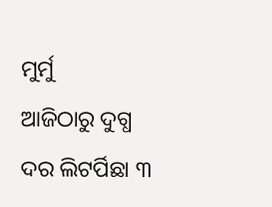ମୁର୍ମୁ
ଆଜିଠାରୁ ଦୁଗ୍ଧ ଦର ଲିଟର୍ପିଛା ୩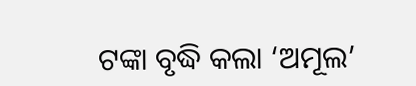ଟଙ୍କା ବୃଦ୍ଧି କଲା ‘ଅମୂଲ’